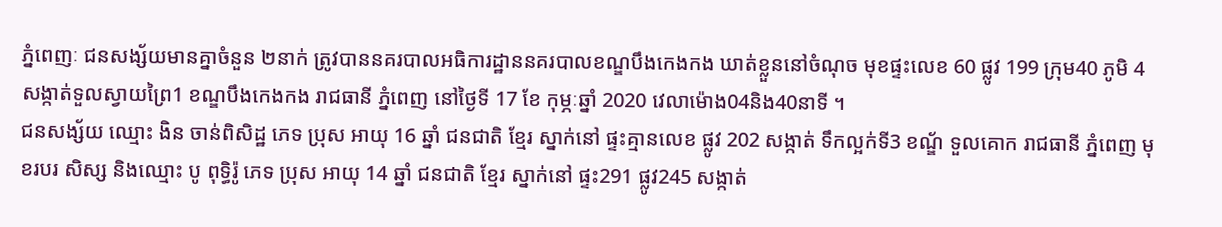ភ្នំពេញៈ ជនសង្ស័យមានគ្នាចំនួន ២នាក់ ត្រូវបាននគរបាលអធិការដ្ឋាននគរបាលខណ្ឌបឹងកេងកង ឃាត់ខ្លួននៅចំណុច មុខផ្ទះលេខ 60 ផ្លូវ 199 ក្រុម40 ភូមិ 4 សង្កាត់ទួលស្វាយព្រៃ1 ខណ្ឌបឹងកេងកង រាជធានី ភ្នំពេញ នៅថ្ងៃទី 17 ខែ កុម្ភៈឆ្នាំ 2020 វេលាម៉ោង04និង40នាទី ។
ជនសង្ស័យ ឈ្មោះ ងិន ចាន់ពិសិដ្ឋ ភេទ ប្រុស អាយុ 16 ឆ្នាំ ជនជាតិ ខ្មែរ ស្នាក់នៅ ផ្ទះគ្មានលេខ ផ្លូវ 202 សង្កាត់ ទឹកល្អក់ទី3 ខណ្ឌ័ ទួលគោក រាជធានី ភ្នំពេញ មុខរបរ សិស្ស និងឈ្មោះ បូ ពុទិ្ធរ៉ូ ភេទ ប្រុស អាយុ 14 ឆ្នាំ ជនជាតិ ខ្មែរ ស្នាក់នៅ ផ្ទះ291 ផ្លូវ245 សង្កាត់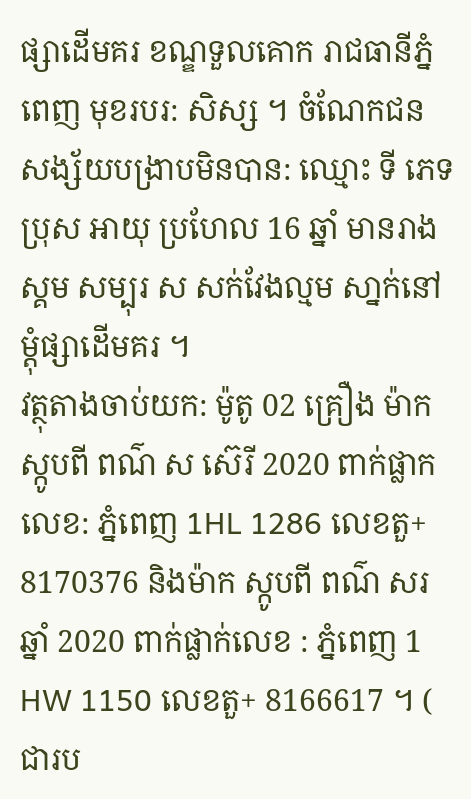ផ្សាដើមគរ ខណ្ឌទួលគោក រាជធានីភ្នំពេញ មុខរបរ: សិស្ស ។ ចំណែកជនសង្ស័យបង្រាបមិនបាន: ឈ្មោះ ទី ភេទ ប្រុស អាយុ ប្រហែល 16 ឆ្នាំ មានរាងស្គម សម្បុរ ស សក់វែងល្មម សា្នក់នៅម្ដុំផ្សាដើមគរ ។
វត្ថុតាងចាប់យក: ម៉ូតូ 02 គ្រឿង ម៉ាក ស្កូបពី ពណ៌ ស ស៊េរី 2020 ពាក់ផ្លាកលេខ: ភ្នំពេញ 1HL 1286 លេខតួ+ 8170376 និងម៉ាក ស្កូបពី ពណ៌ សរ ឆ្នាំ 2020 ពាក់ផ្លាក់លេខ : ភ្នំពេញ 1 HW 1150 លេខតួ+ 8166617 ។ ( ជារប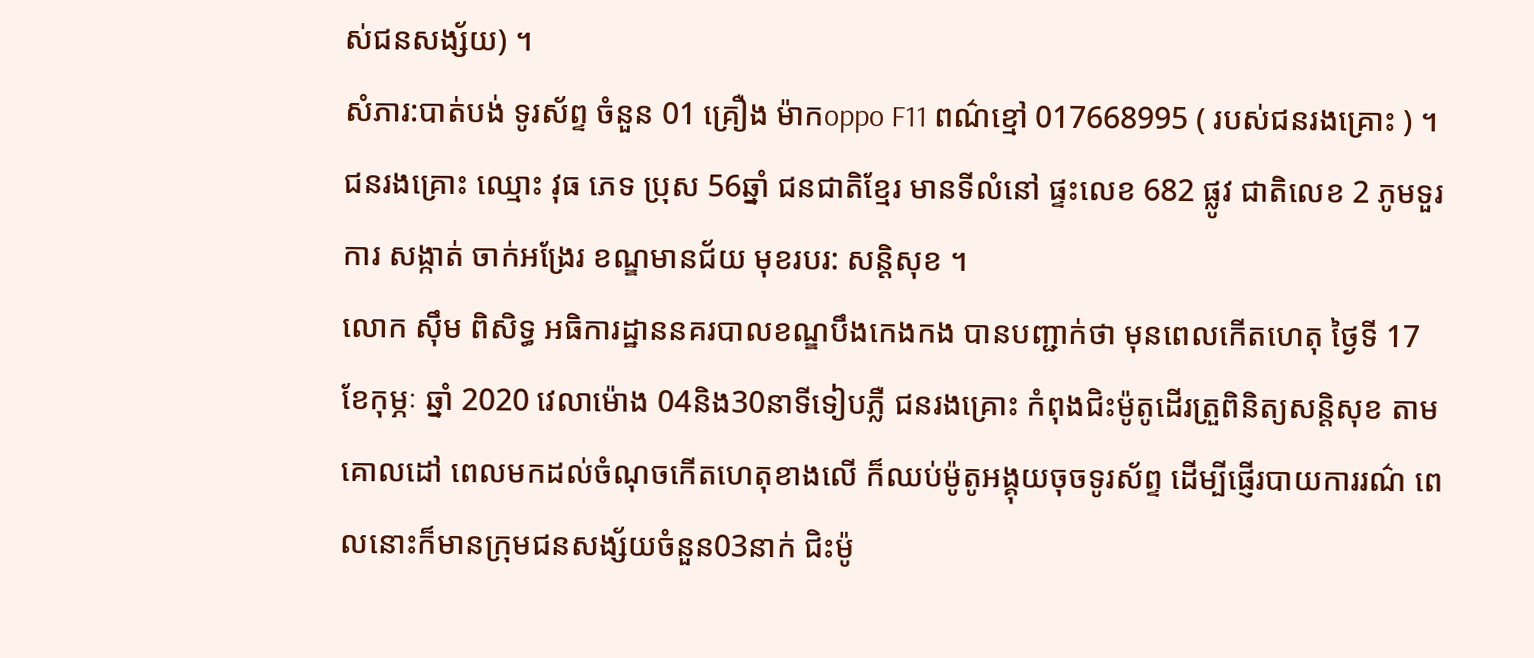ស់ជនសង្ស័យ) ។
សំភារ:បាត់បង់ ទូរស័ព្ទ ចំនួន 01 គ្រឿង ម៉ាកoppo F11 ពណ៌ខ្មៅ 017668995 ( របស់ជនរងគ្រោះ ) ។ ជនរងគ្រោះ ឈ្មោះ វុធ ភេទ ប្រុស 56ឆ្នាំ ជនជាតិខ្មែរ មានទីលំនៅ ផ្ទះលេខ 682 ផ្លូវ ជាតិលេខ 2 ភូមទួរការ សង្កាត់ ចាក់អង្រែរ ខណ្ឌមានជ័យ មុខរបរ: សន្ដិសុខ ។
លោក សុឹម ពិសិទ្ធ អធិការដ្ឋាននគរបាលខណ្ឌបឹងកេងកង បានបញ្ជាក់ថា មុនពេលកើតហេតុ ថ្ងៃទី 17 ខែកុម្ភៈ ឆ្នាំ 2020 វេលាម៉ោង 04និង30នាទីទៀបភ្លឺ ជនរងគ្រោះ កំពុងជិះម៉ូតូដើរត្រួពិនិត្យសន្ដិសុខ តាមគោលដៅ ពេលមកដល់ចំណុចកើតហេតុខាងលើ ក៏ឈប់ម៉ូតូអង្គុយចុចទូរស័ព្ទ ដើម្បីផ្ញើរបាយការរណ៌ ពេលនោះក៏មានក្រុមជនសង្ស័យចំនួន03នាក់ ជិះម៉ូ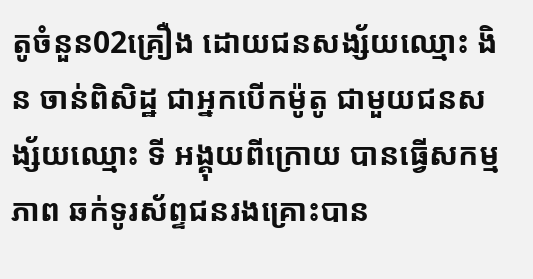តូចំនួន02គ្រឿង ដោយជនសង្ស័យឈ្មោះ ងិន ចាន់ពិសិដ្ឋ ជាអ្នកបើកម៉ូតូ ជាមួយជនសង្ស័យឈ្មោះ ទី អង្គុយពីក្រោយ បានធ្វើសកម្មភាព ឆក់ទូរស័ព្ទជនរងគ្រោះបាន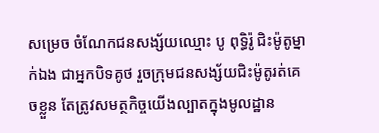សម្រេច ចំណែកជនសង្ស័យឈ្មោះ បូ ពុទ្ធិរ៉ូ ជិះម៉ូតូម្នាក់ឯង ជាអ្នកបិទគូថ រួចក្រុមជនសង្ស័យជិះម៉ូតូរត់គេចខ្លួន តែត្រូវសមត្ថកិច្ចយើងល្បាតក្នុងមូលដ្ឋាន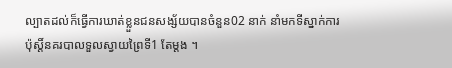ល្បាតដល់ក៏ធ្វើការឃាត់ខ្លួនជនសង្ស័យបានចំនួន02 នាក់ នាំមកទីស្នាក់ការប៉ុស្ដិ៍នគរបាលទួលស្វាយព្រៃទី1 តែម្ដង ។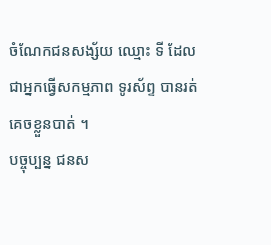ចំណែកជនសង្ស័យ ឈ្មោះ ទី ដែលជាអ្នកធ្វើសកម្មភាព ទូរស័ព្ទ បានរត់គេចខ្លួនបាត់ ។
បច្ចុប្បន្ន ជនស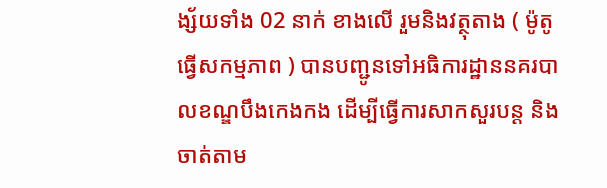ង្ស័យទាំង 02 នាក់ ខាងលើ រួមនិងវត្ថុតាង ( ម៉ូតូធ្វើសកម្មភាព ) បានបញ្ជូនទៅអធិការដ្ឋាននគរបាលខណ្ឌបឹងកេងកង ដើម្បីធ្វើការសាកសួរបន្ដ និងចាត់តាម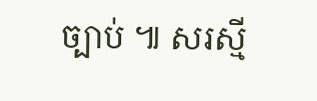ច្បាប់ ៕ សរស្មី